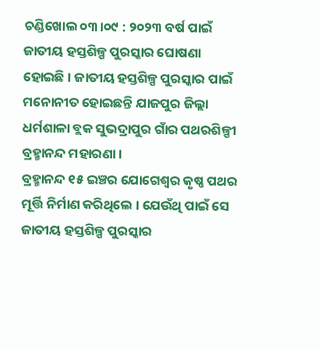ଚଣ୍ଡିଖୋଲ ୦୩।୦୯ : ୨୦୨୩ ବର୍ଷ ପାଇଁ ଜାତୀୟ ହସ୍ତଶିଳ୍ପ ପୁରସ୍କାର ଘୋଷଣା ହୋଇଛି । ଜାତୀୟ ହସ୍ତଶିଳ୍ପ ପୁରସ୍କାର ପାଇଁ ମନୋନୀତ ହୋଇଛନ୍ତି ଯାଜପୁର ଜିଲ୍ଲା ଧର୍ମଶାଳା ବ୍ଲକ ସୁଭଦ୍ରାପୁର ଗାଁର ପଥରଶିଳ୍ପୀ ବ୍ରହ୍ମାନନ୍ଦ ମହାରଣା ।
ବ୍ରହ୍ମାନନ୍ଦ ୧୫ ଇଞ୍ଚର ଯୋଗେଶ୍ୱର କୃଷ୍ଣ ପଥର ମୂର୍ତ୍ତି ନିର୍ମାଣ କରିଥିଲେ । ଯେଉଁଥି ପାଇଁ ସେ ଜାତୀୟ ହସ୍ତଶିଳ୍ପ ପୁରସ୍କାର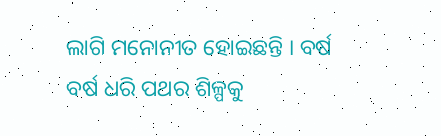ଲାଗି ମନୋନୀତ ହୋଇଛନ୍ତି । ବର୍ଷ ବର୍ଷ ଧରି ପଥର ଶିଳ୍ପକୁ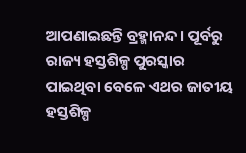ଆପଣାଇଛନ୍ତି ବ୍ରହ୍ମାନନ୍ଦ । ପୂର୍ବରୁ ରାଜ୍ୟ ହସ୍ତଶିଳ୍ପ ପୁରସ୍କାର ପାଇଥିବା ବେଳେ ଏଥର ଜାତୀୟ ହସ୍ତଶିଳ୍ପ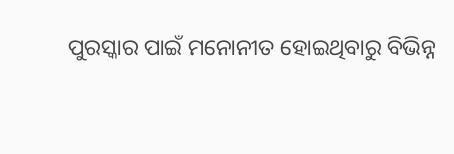ପୁରସ୍କାର ପାଇଁ ମନୋନୀତ ହୋଇଥିବାରୁ ବିଭିନ୍ନ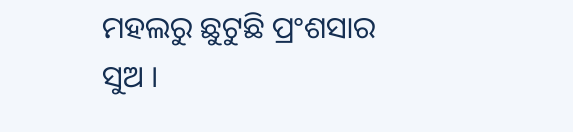ମହଲରୁ ଛୁଟୁଛି ପ୍ରଂଶସାର ସୁଅ ।